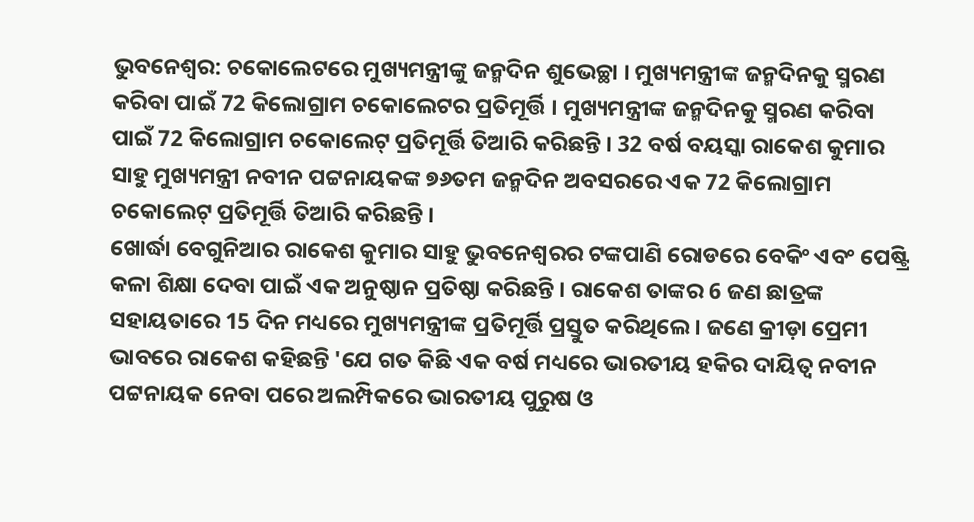ଭୁବନେଶ୍ବର: ଚକୋଲେଟରେ ମୁଖ୍ୟମନ୍ତ୍ରୀଙ୍କୁ ଜନ୍ମଦିନ ଶୁଭେଚ୍ଛା । ମୁଖ୍ୟମନ୍ତ୍ରୀଙ୍କ ଜନ୍ମଦିନକୁ ସ୍ମରଣ କରିବା ପାଇଁ 72 କିଲୋଗ୍ରାମ ଚକୋଲେଟର ପ୍ରତିମୂର୍ତ୍ତି । ମୁଖ୍ୟମନ୍ତ୍ରୀଙ୍କ ଜନ୍ମଦିନକୁ ସ୍ମରଣ କରିବା ପାଇଁ 72 କିଲୋଗ୍ରାମ ଚକୋଲେଟ୍ ପ୍ରତିମୂର୍ତ୍ତି ତିଆରି କରିଛନ୍ତି । 32 ବର୍ଷ ବୟସ୍କା ରାକେଶ କୁମାର ସାହୁ ମୁଖ୍ୟମନ୍ତ୍ରୀ ନବୀନ ପଟ୍ଟନାୟକଙ୍କ ୭୬ତମ ଜନ୍ମଦିନ ଅବସରରେ ଏକ 72 କିଲୋଗ୍ରାମ ଚକୋଲେଟ୍ ପ୍ରତିମୂର୍ତ୍ତି ତିଆରି କରିଛନ୍ତି ।
ଖୋର୍ଦ୍ଧା ବେଗୁନିଆର ରାକେଶ କୁମାର ସାହୁ ଭୁବନେଶ୍ବରର ଟଙ୍କପାଣି ରୋଡରେ ବେକିଂ ଏବଂ ପେଷ୍ଟ୍ରି କଳା ଶିକ୍ଷା ଦେବା ପାଇଁ ଏକ ଅନୁଷ୍ଠାନ ପ୍ରତିଷ୍ଠା କରିଛନ୍ତି । ରାକେଶ ତାଙ୍କର 6 ଜଣ ଛାତ୍ରଙ୍କ ସହାୟତାରେ 15 ଦିନ ମଧ୍ୟରେ ମୁଖ୍ୟମନ୍ତ୍ରୀଙ୍କ ପ୍ରତିମୂର୍ତ୍ତି ପ୍ରସ୍ତୁତ କରିଥିଲେ । ଜଣେ କ୍ରୀଡ଼ା ପ୍ରେମୀ ଭାବରେ ରାକେଶ କହିଛନ୍ତି 'ଯେ ଗତ କିଛି ଏକ ବର୍ଷ ମଧ୍ୟରେ ଭାରତୀୟ ହକିର ଦାୟିତ୍ବ ନବୀନ ପଟ୍ଟନାୟକ ନେବା ପରେ ଅଲମ୍ପିକରେ ଭାରତୀୟ ପୁରୁଷ ଓ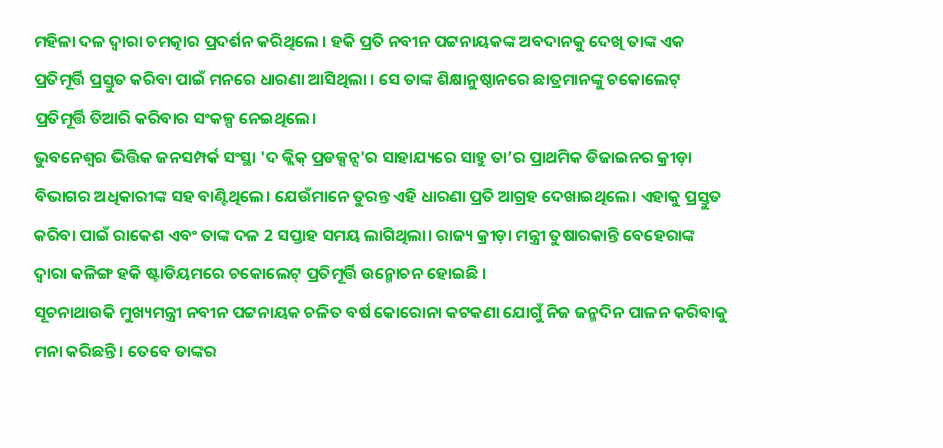ମହିଳା ଦଳ ଦ୍ବାରା ଚମତ୍କାର ପ୍ରଦର୍ଶନ କରିଥିଲେ । ହକି ପ୍ରତି ନବୀନ ପଟ୍ଟନାୟକଙ୍କ ଅବଦାନକୁ ଦେଖି ତାଙ୍କ ଏକ ପ୍ରତିମୂର୍ତ୍ତି ପ୍ରସ୍ତୁତ କରିବା ପାଇଁ ମନରେ ଧାରଣା ଆସିଥିଲା । ସେ ତାଙ୍କ ଶିକ୍ଷାନୁଷ୍ଠାନରେ ଛାତ୍ରମାନଙ୍କୁ ଚକୋଲେଟ୍ ପ୍ରତିମୂର୍ତ୍ତି ତିଆରି କରିବାର ସଂକଳ୍ପ ନେଇଥିଲେ।
ଭୁବନେଶ୍ବର ଭିତ୍ତିକ ଜନସମ୍ପର୍କ ସଂସ୍ଥା 'ଦ କ୍ଲିକ୍ ପ୍ରଡକ୍ସନ୍ସ'ର ସାହାଯ୍ୟରେ ସାହୁ ତା’ର ପ୍ରାଥମିକ ଡିଜାଇନର କ୍ରୀଡ଼ା ବିଭାଗର ଅଧିକାରୀଙ୍କ ସହ ବାଣ୍ଟିଥିଲେ। ଯେଉଁମାନେ ତୁରନ୍ତ ଏହି ଧାରଣା ପ୍ରତି ଆଗ୍ରହ ଦେଖାଇଥିଲେ। ଏହାକୁ ପ୍ରସ୍ତୁତ କରିବା ପାଇଁ ରାକେଶ ଏବଂ ତାଙ୍କ ଦଳ 2 ସପ୍ତାହ ସମୟ ଲାଗିଥିଲା। ରାଜ୍ୟ କ୍ରୀଡ଼ା ମନ୍ତ୍ରୀ ତୁଷାରକାନ୍ତି ବେହେରାଙ୍କ ଦ୍ବାରା କଳିଙ୍ଗ ହକି ଷ୍ଟାଡିୟମରେ ଚକୋଲେଟ୍ ପ୍ରତିମୂର୍ତ୍ତି ଉନ୍ମୋଚନ ହୋଇଛି ।
ସୂଚନାଥାଉକି ମୁଖ୍ୟମନ୍ତ୍ରୀ ନବୀନ ପଟ୍ଟନାୟକ ଚଳିତ ବର୍ଷ କୋରୋନା କଟକଣା ଯୋଗୁଁ ନିଜ ଜନ୍ମଦିନ ପାଳନ କରିବାକୁ ମନା କରିଛନ୍ତି । ତେବେ ତାଙ୍କର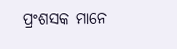ପ୍ରଂଶସକ ମାନେ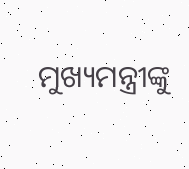ମୁଖ୍ୟମନ୍ତ୍ରୀଙ୍କୁ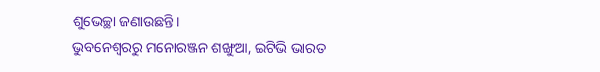ଶୁଭେଚ୍ଛା ଜଣାଉଛନ୍ତି।
ଭୁବନେଶ୍ବରରୁ ମନୋରଞ୍ଜନ ଶଙ୍ଖୁଆ, ଇଟିଭି ଭାରତ